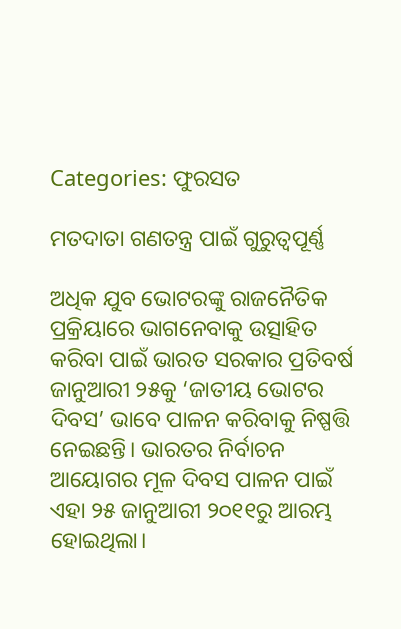Categories: ଫୁରସତ

ମତଦାତା ଗଣତନ୍ତ୍ର ପାଇଁ ଗୁରୁତ୍ୱପୂର୍ଣ୍ଣ

ଅଧିକ ଯୁବ ଭୋଟରଙ୍କୁ ରାଜନୈତିକ ପ୍ରକ୍ରିୟାରେ ଭାଗନେବାକୁ ଉତ୍ସାହିତ କରିବା ପାଇଁ ଭାରତ ସରକାର ପ୍ରତିବର୍ଷ ଜାନୁଆରୀ ୨୫କୁ ‘ଜାତୀୟ ଭୋଟର ଦିବସ’ ଭାବେ ପାଳନ କରିବାକୁ ନିଷ୍ପତ୍ତି ନେଇଛନ୍ତି। ଭାରତର ନିର୍ବାଚନ ଆୟୋଗର ମୂଳ ଦିବସ ପାଳନ ପାଇଁ ଏହା ୨୫ ଜାନୁଆରୀ ୨୦୧୧ରୁ ଆରମ୍ଭ ହୋଇଥିଲା।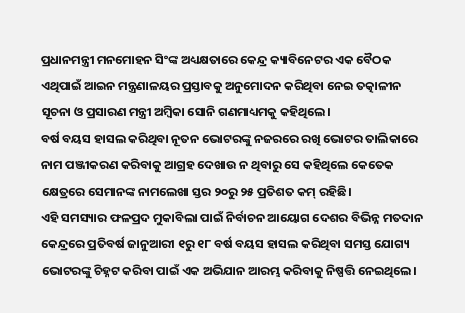ପ୍ରଧାନମନ୍ତ୍ରୀ ମନମୋହନ ସିଂଙ୍କ ଅଧ୍ୟକ୍ଷତାରେ କେନ୍ଦ୍ର କ୍ୟାବିନେଟର ଏକ ବୈଠକ ଏଥିପାଇଁ ଆଇନ ମନ୍ତ୍ରଣାଳୟର ପ୍ରସ୍ତାବକୁ ଅନୁମୋଦନ କରିଥିବା ନେଇ ତତ୍କାଳୀନ ସୂଚନା ଓ ପ୍ରସାରଣ ମନ୍ତ୍ରୀ ଅମ୍ବିକା ସୋନି ଗଣମାଧ୍ୟମକୁ କହିଥିଲେ।
ବର୍ଷ ବୟସ ହାସଲ କରିଥିବା ନୂତନ ଭୋଟରଙ୍କୁ ନଜରରେ ରଖି ଭୋଟର ତାଲିକାରେ ନାମ ପଞ୍ଜୀକରଣ କରିବାକୁ ଆଗ୍ରହ ଦେଖାଉ ନ ଥିବାରୁ ସେ କହିଥିଲେ କେତେକ କ୍ଷେତ୍ରରେ ସେମାନଙ୍କ ନାମଲେଖା ସ୍ତର ୨୦ରୁ ୨୫ ପ୍ରତିଶତ କମ୍‌ ରହିଛି।
ଏହି ସମସ୍ୟାର ଫଳପ୍ରଦ ମୁକାବିଲା ପାଇଁ ନିର୍ବାଚନ ଆୟୋଗ ଦେଶର ବିଭିନ୍ନ ମତଦାନ କେନ୍ଦ୍ରରେ ପ୍ରତିବର୍ଷ ଜାନୁଆରୀ ୧ରୁ ୧୮ ବର୍ଷ ବୟସ ହାସଲ କରିଥିବା ସମସ୍ତ ଯୋଗ୍ୟ ଭୋଟରଙ୍କୁ ଚିହ୍ନଟ କରିବା ପାଇଁ ଏକ ଅଭିଯାନ ଆରମ୍ଭ କରିବାକୁ ନିଷ୍ପତ୍ତି ନେଇଥିଲେ।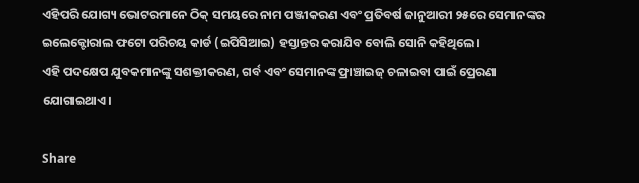ଏହିପରି ଯୋଗ୍ୟ ଭୋଟରମାନେ ଠିକ୍‌ ସମୟରେ ନାମ ପଞ୍ଜୀକରଣ ଏବଂ ପ୍ରତିବର୍ଷ ଜାନୁଆରୀ ୨୫ରେ ସେମାନଙ୍କର ଇଲେକ୍ଟୋରାଲ ଫଟୋ ପରିଚୟ କାର୍ଡ (ଇପିସିଆଇ) ହସ୍ତାନ୍ତର କରାଯିବ ବୋଲି ସୋନି କହିଥିଲେ।
ଏହି ପଦକ୍ଷେପ ଯୁବକମାନଙ୍କୁ ସଶକ୍ତୀକରଣ, ଗର୍ବ ଏବଂ ସେମାନଙ୍କ ଫ୍ରାଞ୍ଚାଇଜ୍‌ ଚଳାଇବା ପାଇଁ ପ୍ରେରଣା ଯୋଗାଇଥାଏ।

Share